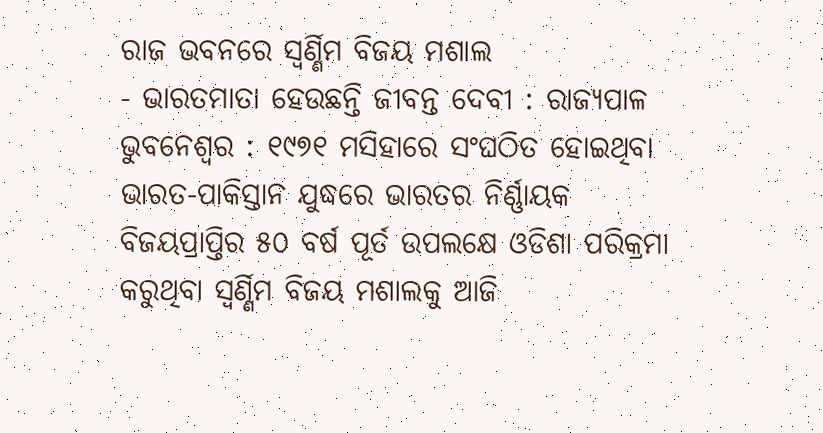ରାଜ ଭବନରେ ସ୍ୱର୍ଣ୍ଣିମ ବିଜୟ ମଶାଲ
- ଭାରତମାତା ହେଉଛନ୍ତି ଜୀବନ୍ତ ଦେବୀ : ରାଜ୍ୟପାଳ
ଭୁବନେଶ୍ୱର : ୧୯୭୧ ମସିହାରେ ସଂଘଠିତ ହୋଇଥିବା ଭାରତ-ପାକିସ୍ତାନ ଯୁଦ୍ଧରେ ଭାରତର ନିର୍ଣ୍ଣାୟକ ବିଜୟପ୍ରାପ୍ତିର ୫୦ ବର୍ଷ ପୂର୍ତ ଉପଲକ୍ଷେ ଓଡିଶା ପରିକ୍ରମା କରୁଥିବା ସ୍ୱର୍ଣ୍ଣିମ ବିଜୟ ମଶାଲକୁ ଆଜି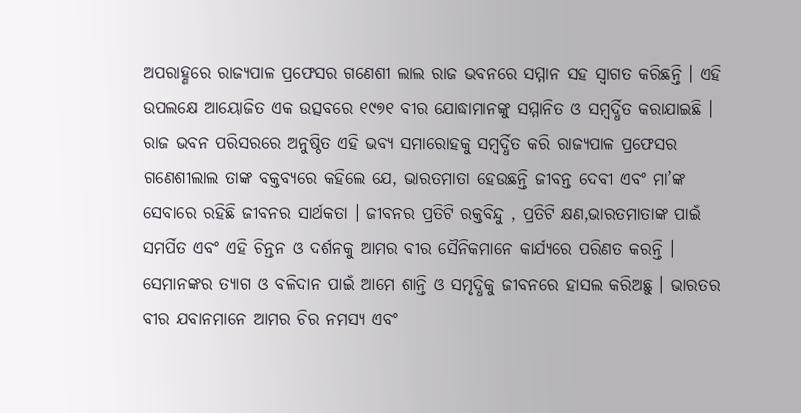ଅପରାହ୍ଣରେ ରାଜ୍ୟପାଳ ପ୍ରଫେସର ଗଣେଶୀ ଲାଲ ରାଜ ଭବନରେ ସମ୍ମାନ ସହ ସ୍ୱାଗତ କରିଛନ୍ତି । ଏହି ଉପଲକ୍ଷେ ଆୟୋଜିତ ଏକ ଉତ୍ସବରେ ୧୯୭୧ ବୀର ଯୋଦ୍ଧାମାନଙ୍କୁ ସମ୍ମାନିତ ଓ ସମ୍ବର୍ଦ୍ଧିତ କରାଯାଇଛି ।
ରାଜ ଭବନ ପରିସରରେ ଅନୁଷ୍ଠିତ ଏହି ଭବ୍ୟ ସମାରୋହକୁ ସମ୍ବର୍ଦ୍ଧିତ କରି ରାଜ୍ୟପାଳ ପ୍ରଫେସର ଗଣେଶୀଲାଲ ତାଙ୍କ ବକ୍ତବ୍ୟରେ କହିଲେ ଯେ, ଭାରତମାତା ହେଉଛନ୍ତି ଜୀବନ୍ତ ଦେବୀ ଏବଂ ମା’ଙ୍କ ସେବାରେ ରହିଛି ଜୀବନର ସାର୍ଥକତା । ଜୀବନର ପ୍ରତିଟି ରକ୍ତବିନ୍ଦୁ , ପ୍ରତିଟି କ୍ଷଣ,ଭାରତମାତାଙ୍କ ପାଇଁ ସମର୍ପିତ ଏବଂ ଏହି ଚିନ୍ତନ ଓ ଦର୍ଶନକୁ ଆମର ବୀର ସୈନିକମାନେ କାର୍ଯ୍ୟରେ ପରିଣତ କରନ୍ତି । ସେମାନଙ୍କର ତ୍ୟାଗ ଓ ବଳିଦାନ ପାଇଁ ଆମେ ଶାନ୍ତି ଓ ସମୃଦ୍ଧିକୁ ଜୀବନରେ ହାସଲ କରିଅଛୁ । ଭାରତର ବୀର ଯବାନମାନେ ଆମର ଚିର ନମସ୍ୟ ଏବଂ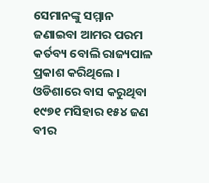ସେମାନଙ୍କୁ ସମ୍ମାନ ଜଣାଇବା ଆମର ପରମ କର୍ତବ୍ୟ ବୋଲି ରାଜ୍ୟପାଳ ପ୍ରକାଶ କରିଥିଲେ । ଓଡିଶାରେ ବାସ କରୁଥିବା ୧୯୭୧ ମସିହାର ୧୫୪ ଜଣ ବୀର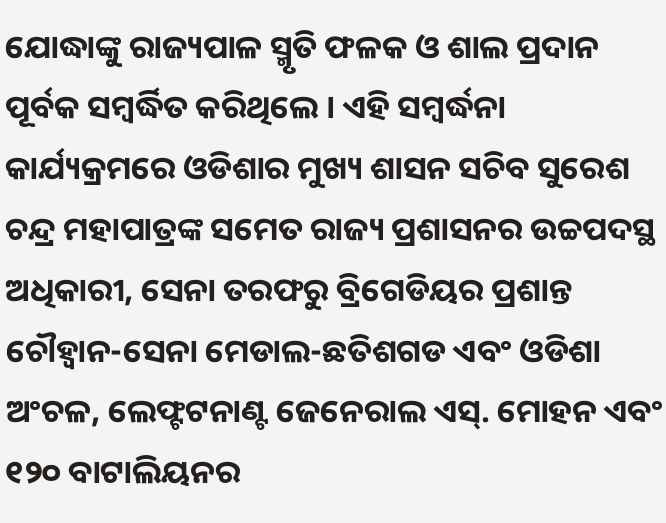ଯୋଦ୍ଧାଙ୍କୁ ରାଜ୍ୟପାଳ ସ୍ମୃତି ଫଳକ ଓ ଶାଲ ପ୍ରଦାନ ପୂର୍ବକ ସମ୍ବର୍ଦ୍ଧିତ କରିଥିଲେ । ଏହି ସମ୍ବର୍ଦ୍ଧନା କାର୍ଯ୍ୟକ୍ରମରେ ଓଡିଶାର ମୁଖ୍ୟ ଶାସନ ସଚିବ ସୁରେଶ ଚନ୍ଦ୍ର ମହାପାତ୍ରଙ୍କ ସମେତ ରାଜ୍ୟ ପ୍ରଶାସନର ଉଚ୍ଚପଦସ୍ଥ ଅଧିକାରୀ, ସେନା ତରଫରୁ ବ୍ରିଗେଡିୟର ପ୍ରଶାନ୍ତ ଚୌହ୍ୱାନ-ସେନା ମେଡାଲ-ଛତିଶଗଡ ଏବଂ ଓଡିଶା ଅଂଚଳ, ଲେଫ୍ଟଟନାଣ୍ଟ ଜେନେରାଲ ଏସ୍. ମୋହନ ଏବଂ ୧୨୦ ବାଟାଲିୟନର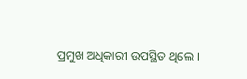ପ୍ରମୁଖ ଅଧିକାରୀ ଉପସ୍ଥିତ ଥିଲେ ।